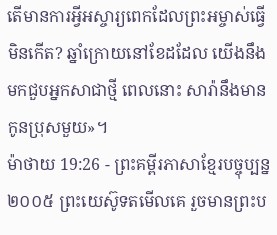តើមានការអ្វីអស្ចារ្យពេកដែលព្រះអម្ចាស់ធ្វើមិនកើត? ឆ្នាំក្រោយនៅខែដដែល យើងនឹងមកជួបអ្នកសាជាថ្មី ពេលនោះ សារ៉ានឹងមានកូនប្រុសមួយ»។
ម៉ាថាយ 19:26 - ព្រះគម្ពីរភាសាខ្មែរបច្ចុប្បន្ន ២០០៥ ព្រះយេស៊ូទតមើលគេ រួចមានព្រះប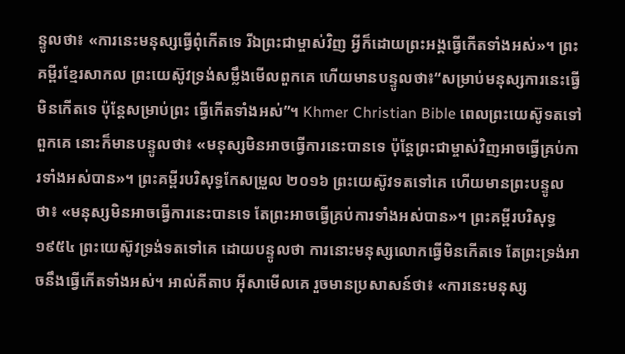ន្ទូលថា៖ «ការនេះមនុស្សធ្វើពុំកើតទេ រីឯព្រះជាម្ចាស់វិញ អ្វីក៏ដោយព្រះអង្គធ្វើកើតទាំងអស់»។ ព្រះគម្ពីរខ្មែរសាកល ព្រះយេស៊ូវទ្រង់សម្លឹងមើលពួកគេ ហើយមានបន្ទូលថា៖“សម្រាប់មនុស្សការនេះធ្វើមិនកើតទេ ប៉ុន្តែសម្រាប់ព្រះ ធ្វើកើតទាំងអស់”។ Khmer Christian Bible ពេលព្រះយេស៊ូទតទៅពួកគេ នោះក៏មានបន្ទូលថា៖ «មនុស្សមិនអាចធ្វើការនេះបានទេ ប៉ុន្ដែព្រះជាម្ចាស់វិញអាចធ្វើគ្រប់ការទាំងអស់បាន»។ ព្រះគម្ពីរបរិសុទ្ធកែសម្រួល ២០១៦ ព្រះយេស៊ូវទតទៅគេ ហើយមានព្រះបន្ទូលថា៖ «មនុស្សមិនអាចធ្វើការនេះបានទេ តែព្រះអាចធ្វើគ្រប់ការទាំងអស់បាន»។ ព្រះគម្ពីរបរិសុទ្ធ ១៩៥៤ ព្រះយេស៊ូវទ្រង់ទតទៅគេ ដោយបន្ទូលថា ការនោះមនុស្សលោកធ្វើមិនកើតទេ តែព្រះទ្រង់អាចនឹងធ្វើកើតទាំងអស់។ អាល់គីតាប អ៊ីសាមើលគេ រួចមានប្រសាសន៍ថា៖ «ការនេះមនុស្ស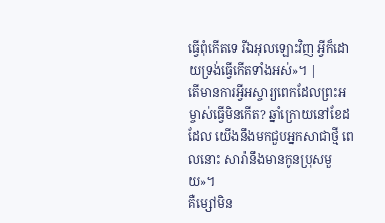ធ្វើពុំកើតទេ រីឯអុលឡោះវិញ អ្វីក៏ដោយទ្រង់ធ្វើកើតទាំងអស់»។ |
តើមានការអ្វីអស្ចារ្យពេកដែលព្រះអម្ចាស់ធ្វើមិនកើត? ឆ្នាំក្រោយនៅខែដដែល យើងនឹងមកជួបអ្នកសាជាថ្មី ពេលនោះ សារ៉ានឹងមានកូនប្រុសមួយ»។
គឺម្សៅមិន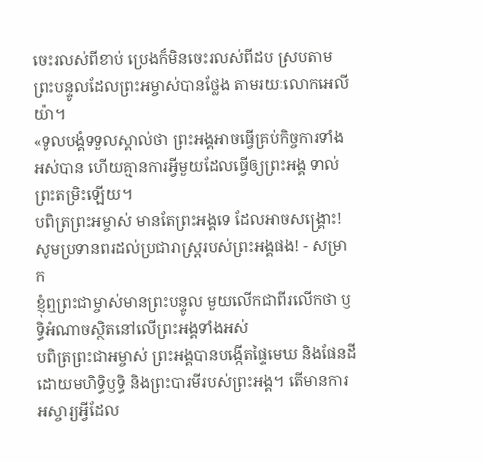ចេះរលស់ពីខាប់ ប្រេងក៏មិនចេះរលស់ពីដប ស្របតាមព្រះបន្ទូលដែលព្រះអម្ចាស់បានថ្លែង តាមរយៈលោកអេលីយ៉ា។
«ទូលបង្គំទទួលស្គាល់ថា ព្រះអង្គអាចធ្វើគ្រប់កិច្ចការទាំងអស់បាន ហើយគ្មានការអ្វីមួយដែលធ្វើឲ្យព្រះអង្គ ទាល់ព្រះតម្រិះឡើយ។
បពិត្រព្រះអម្ចាស់ មានតែព្រះអង្គទេ ដែលអាចសង្គ្រោះ! សូមប្រទានពរដល់ប្រជារាស្ត្ររបស់ព្រះអង្គផង! - សម្រាក
ខ្ញុំឮព្រះជាម្ចាស់មានព្រះបន្ទូល មួយលើកជាពីរលើកថា ឫទ្ធិអំណាចស្ថិតនៅលើព្រះអង្គទាំងអស់
បពិត្រព្រះជាអម្ចាស់ ព្រះអង្គបានបង្កើតផ្ទៃមេឃ និងផែនដីដោយមហិទ្ធិឫទ្ធិ និងព្រះបារមីរបស់ព្រះអង្គ។ តើមានការអស្ចារ្យអ្វីដែល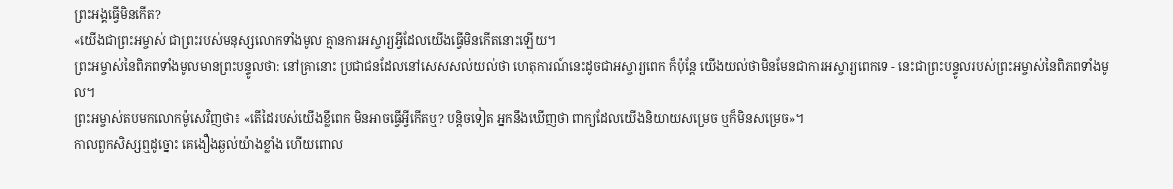ព្រះអង្គធ្វើមិនកើត?
«យើងជាព្រះអម្ចាស់ ជាព្រះរបស់មនុស្សលោកទាំងមូល គ្មានការអស្ចារ្យអ្វីដែលយើងធ្វើមិនកើតនោះឡើយ។
ព្រះអម្ចាស់នៃពិភពទាំងមូលមានព្រះបន្ទូលថា: នៅគ្រានោះ ប្រជាជនដែលនៅសេសសល់យល់ថា ហេតុការណ៍នេះដូចជាអស្ចារ្យពេក ក៏ប៉ុន្តែ យើងយល់ថាមិនមែនជាការអស្ចារ្យពេកទេ - នេះជាព្រះបន្ទូលរបស់ព្រះអម្ចាស់នៃពិភពទាំងមូល។
ព្រះអម្ចាស់តបមកលោកម៉ូសេវិញថា៖ «តើដៃរបស់យើងខ្លីពេក មិនអាចធ្វើអ្វីកើតឬ? បន្តិចទៀត អ្នកនឹងឃើញថា ពាក្យដែលយើងនិយាយសម្រេច ឬក៏មិនសម្រេច»។
កាលពួកសិស្សឮដូច្នោះ គេងឿងឆ្ងល់យ៉ាងខ្លាំង ហើយពោល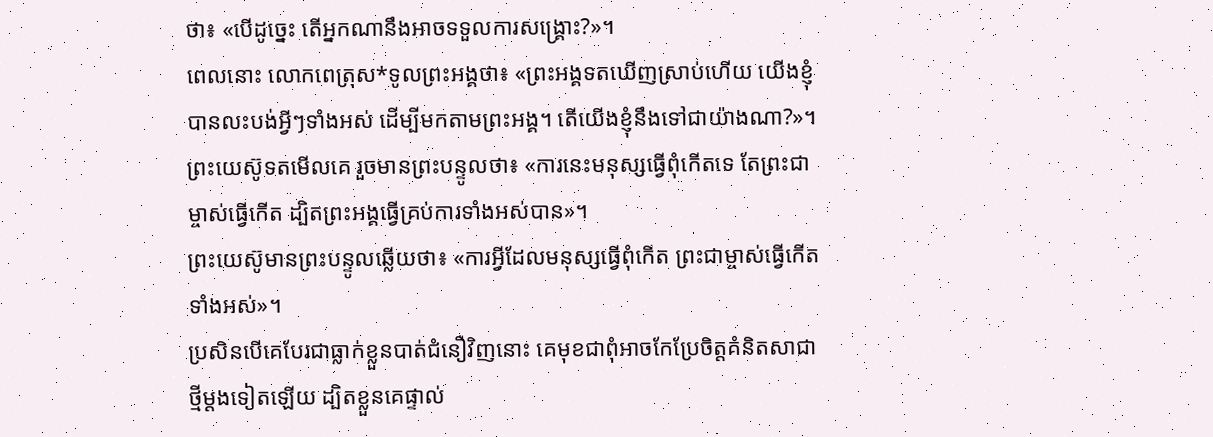ថា៖ «បើដូច្នេះ តើអ្នកណានឹងអាចទទួលការសង្គ្រោះ?»។
ពេលនោះ លោកពេត្រុស*ទូលព្រះអង្គថា៖ «ព្រះអង្គទតឃើញស្រាប់ហើយ យើងខ្ញុំបានលះបង់អ្វីៗទាំងអស់ ដើម្បីមកតាមព្រះអង្គ។ តើយើងខ្ញុំនឹងទៅជាយ៉ាងណា?»។
ព្រះយេស៊ូទតមើលគេ រួចមានព្រះបន្ទូលថា៖ «ការនេះមនុស្សធ្វើពុំកើតទេ តែព្រះជាម្ចាស់ធ្វើកើត ដ្បិតព្រះអង្គធ្វើគ្រប់ការទាំងអស់បាន»។
ព្រះយេស៊ូមានព្រះបន្ទូលឆ្លើយថា៖ «ការអ្វីដែលមនុស្សធ្វើពុំកើត ព្រះជាម្ចាស់ធ្វើកើតទាំងអស់»។
ប្រសិនបើគេបែរជាធ្លាក់ខ្លួនបាត់ជំនឿវិញនោះ គេមុខជាពុំអាចកែប្រែចិត្តគំនិតសាជាថ្មីម្ដងទៀតឡើយ ដ្បិតខ្លួនគេផ្ទាល់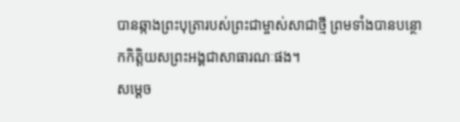បានឆ្កាងព្រះបុត្រារបស់ព្រះជាម្ចាស់សាជាថ្មី ព្រមទាំងបានបន្ថោកកិត្តិយសព្រះអង្គជាសាធារណៈផង។
សម្ដេច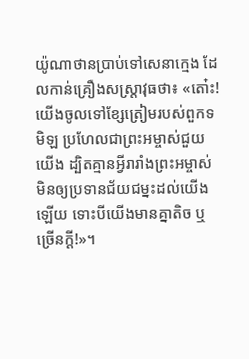យ៉ូណាថានប្រាប់ទៅសេនាក្មេង ដែលកាន់គ្រឿងសស្ត្រាវុធថា៖ «តោ៎ះ! យើងចូលទៅខ្សែត្រៀមរបស់ពួកទមិឡ ប្រហែលជាព្រះអម្ចាស់ជួយយើង ដ្បិតគ្មានអ្វីរារាំងព្រះអម្ចាស់មិនឲ្យប្រទានជ័យជម្នះដល់យើងឡើយ ទោះបីយើងមានគ្នាតិច ឬច្រើនក្ដី!»។